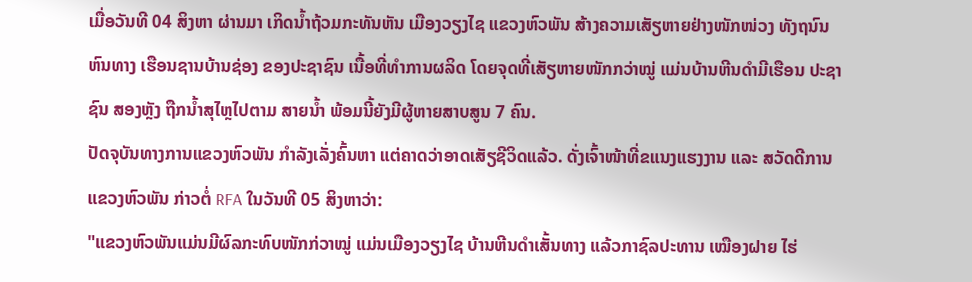ເມື່ອວັນທີ 04 ສິງຫາ ຜ່ານມາ ເກິດນໍ້າຖ້ວມກະທັນຫັນ ເມືອງວຽງໄຊ ແຂວງຫົວພັນ ສ້າງຄວາມເສັຽຫາຍຢ່າງໜັກໜ່ວງ ທັງຖນົນຫົນທາງ ເຮືອນຊານບ້ານຊ່ອງ ຂອງປະຊາຊົນ ເນື້ອທີ່ທໍາການຜລິດ ໂດຍຈຸດທີ່ເສັຽຫາຍໜັກກວ່າໝູ່ ແມ່ນບ້ານຫີນດຳມີເຮືອນ ປະຊາຊົນ ສອງຫຼັງ ຖືກນໍ້າສຸໄຫຼໄປຕາມ ສາຍນໍ້າ ພ້ອມນີ້ຍັງມີຜູ້ຫາຍສາບສູນ 7 ຄົນ.
ປັດຈຸບັນທາງການແຂວງຫົວພັນ ກຳລັງເລັ່ງຄົ້ນຫາ ແຕ່ຄາດວ່າອາດເສັຽຊີວິດແລ້ວ. ດັ່ງເຈົ້າໜ້າທີ່ຂແນງແຮງງານ ແລະ ສວັດດີການ ແຂວງຫົວພັນ ກ່າວຕໍ່ RFA ໃນວັນທີ 05 ສິງຫາວ່າ:
"ແຂວງຫົວພັນແມ່ນມີຜົລກະທົບໜັກກ່ວາໝູ່ ແມ່ນເມືອງວຽງໄຊ ບ້ານຫີນດຳເສັ້ນທາງ ແລ້ວກາຊົລປະທານ ເໝືອງຝາຍ ໄຮ່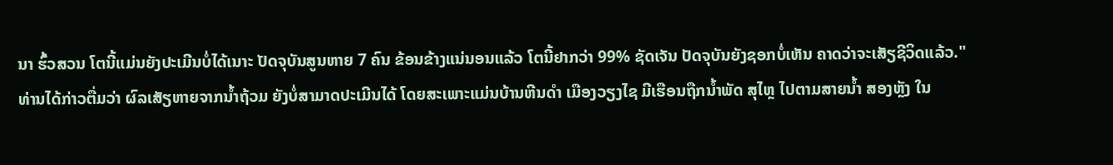ນາ ຮົ້ວສວນ ໂຕນີ້ແມ່ນຍັງປະເມີນບໍ່ໄດ້ເນາະ ປັດຈຸບັນສູນຫາຍ 7 ຄົນ ຂ້ອນຂ້າງແນ່ນອນແລ້ວ ໂຕນີ້ຢາກວ່າ 99% ຊັດເຈັນ ປັດຈຸບັນຍັງຊອກບໍ່ເຫັນ ຄາດວ່າຈະເສັຽຊີວິດແລ້ວ."
ທ່ານໄດ້ກ່າວຕື່ມວ່າ ຜົລເສັຽຫາຍຈາກນໍ້າຖ້ວມ ຍັງບໍ່ສາມາດປະເມີນໄດ້ ໂດຍສະເພາະແມ່ນບ້ານຫີນດຳ ເມືອງວຽງໄຊ ມີເຮືອນຖືກນໍ້າພັດ ສຸໄຫຼ ໄປຕາມສາຍນໍ້າ ສອງຫຼັງ ໃນ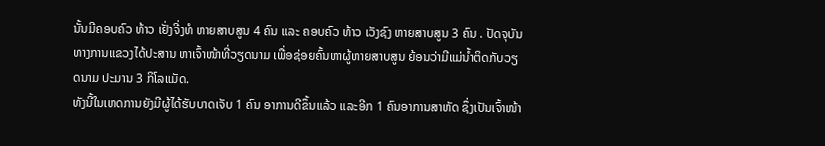ນັ້ນມີຄອບຄົວ ທ້າວ ເຢັ່ງຈີ່ງທໍ ຫາຍສາບສູນ 4 ຄົນ ແລະ ຄອບຄົວ ທ້າວ ເວັງຊົງ ຫາຍສາບສູນ 3 ຄົນ . ປັດຈຸບັນ ທາງການແຂວງໄດ້ປະສານ ຫາເຈົ້າໜ້າທີ່ວຽດນາມ ເພື່ອຊ່ອຍຄົ້ນຫາຜູ້ຫາຍສາບສູນ ຍ້ອນວ່າມີແມ່ນໍ້າຕິດກັບວຽດນາມ ປະມານ 3 ກິໂລແມັດ.
ທັງນີ້ໃນເຫດການຍັງມີຜູ້ໄດ້ຮັບບາດເຈັບ 1 ຄົນ ອາການດີຂຶ້ນແລ້ວ ແລະອີກ 1 ຄົນອາການສາຫັດ ຊຶ່ງເປັນເຈົ້າໜ້າ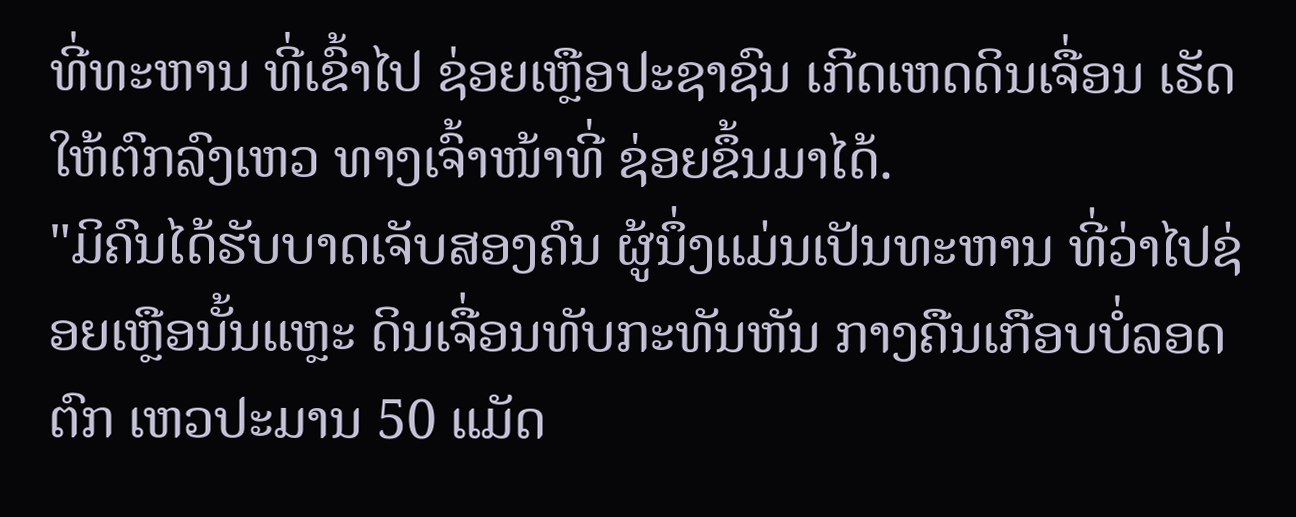ທີ່ທະຫານ ທີ່ເຂົ້າໄປ ຊ່ອຍເຫຼືອປະຊາຊົນ ເກີດເຫດດິນເຈື່ອນ ເຮັດໃຫ້ຕົກລົງເຫວ ທາງເຈົ້າໜ້າທີ່ ຊ່ອຍຂຶ້ນມາໄດ້.
"ມິຄົນໄດ້ຮັບບາດເຈັບສອງຄົນ ຜູ້ນຶ່ງແມ່ນເປັນທະຫານ ທີ່ວ່າໄປຊ່ອຍເຫຼືອນັ້ນແຫຼະ ດິນເຈື່ອນທັບກະທັນຫັນ ກາງຄືນເກືອບບໍ່ລອດ ຕົກ ເຫວປະມານ 50 ແມັດ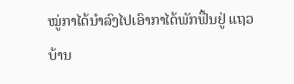ໝູ່ກາໄດ້ນໍາລົງໄປເອົາກາໄດ້ພັກຟື້ນຢູ່ ແຖວບ້ານ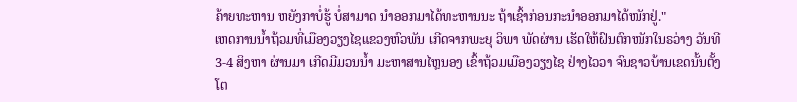ຄ້າຍທະຫານ ຫຍັງກາບໍ່ຮູ້ ບໍ່ສາມາດ ນໍາອອກມາໄດ້ທະຫານນະ ຖ້າເຊົ້າກ່ອນກະນຳອອກມາໄດ້ໜັກຢູ່."
ເຫດການນໍ້າຖ້ວມທີ່ເມືອງວຽງໄຊແຂວງຫົວພັນ ເກີດຈາກພະຍຸ ວິພາ ພັດຜ່ານ ເຮັດໃຫ້ຝົນຕົກໜັກໃນຣວ່າງ ວັນທີ 3-4 ສິງຫາ ຜ່ານມາ ເກີດມີມວນນໍ້າ ມະຫາສານໄຫຼນອງ ເຂົ້າຖ້ວມເມືອງວຽງໄຊ ຢ່າງໄວວາ ຈົນຊາວບ້ານເຂດນັ້ນຕັ້ງໂຕ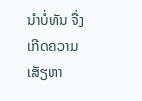ນໍາບໍ່ທັນ ຈື່ງເກີດຄວາມເສັຽຫາ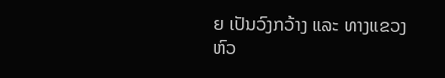ຍ ເປັນວົງກວ້າງ ແລະ ທາງແຂວງຫົວ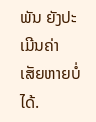ພັນ ຍັງປະເມີນຄ່າເສັຍຫາຍບໍ່ໄດ້.